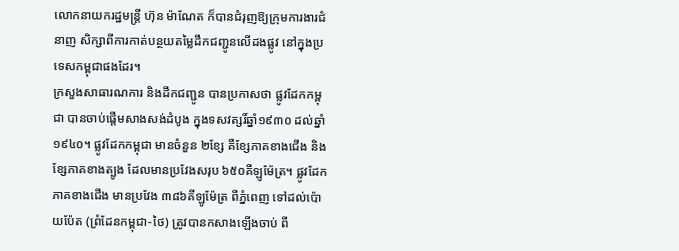លោកនាយករដ្ឋមន្រ្តី ហ៊ុន ម៉ាណែត ក៏បានជំរុញឱ្យក្រុមការងារជំនាញ សិក្សាពីការកាត់បន្ថយតម្លៃដឹកជញ្ជូនលើដងផ្លូវ នៅក្នុងប្រទេសកម្ពុជាផងដែរ។
ក្រសួងសាធារណការ និងដឹកជញ្ជូន បានប្រកាសថា ផ្លូវដែកកម្ពុជា បានចាប់ផ្តើមសាងសង់ដំបូង ក្នុងទសវត្សរិ៍ឆ្នាំ១៩៣០ ដល់ឆ្នាំ១៩៤០។ ផ្លូវដែកកម្ពុជា មានចំនួន ២ខ្សែ គឺខ្សែភាគខាងជើង និងខ្សែភាគខាងត្បូង ដែលមានប្រវែងសរុប ៦៥០គីឡូម៉ែត្រ។ ផ្លូវដែកភាគខាងជើង មានប្រវែង ៣៨៦គីឡូម៉ែត្រ ពីភ្នំពេញ ទៅដល់ប៉ោយប៉ែត (ព្រំដែនកម្ពុជា-ថៃ) ត្រូវបានកសាងឡើងចាប់ ពី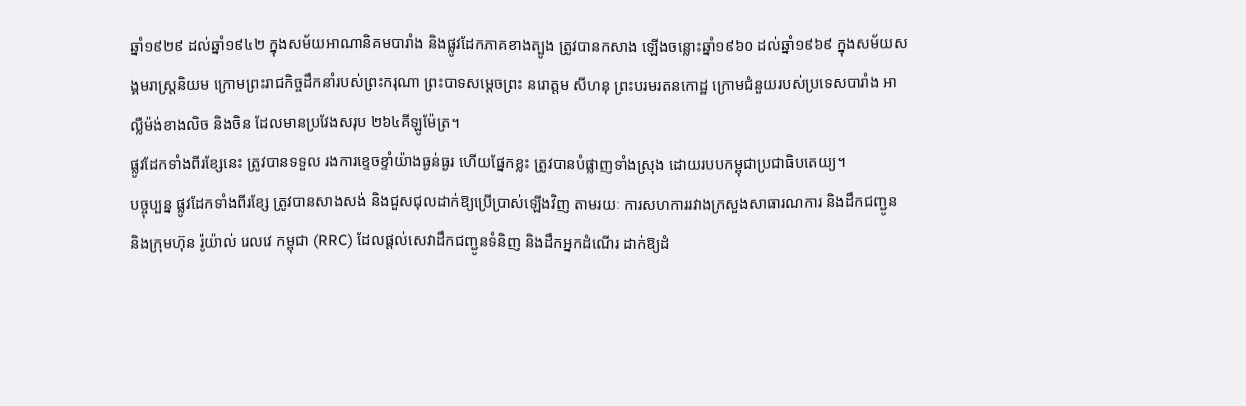ឆ្នាំ១៩២៩ ដល់ឆ្នាំ១៩៤២ ក្នុងសម័យអាណានិគមបារាំង និងផ្លូវដែកភាគខាងត្បូង ត្រូវបានកសាង ឡើងចន្លោះឆ្នាំ១៩៦០ ដល់ឆ្នាំ១៩៦៩ ក្នុងសម័យសង្គមរាស្ត្រនិយម ក្រោមព្រះរាជកិច្ចដឹកនាំរបស់ព្រះករុណា ព្រះបាទសម្តេចព្រះ នរោត្តម សីហនុ ព្រះបរមរតនកោដ្ឋ ក្រោមជំនួយរបស់ប្រទេសបារាំង អាល្លឺម៉ង់ខាងលិច និងចិន ដែលមានប្រវែងសរុប ២៦៤គីឡូម៉ែត្រ។
ផ្លូវដែកទាំងពីរខ្សែនេះ ត្រូវបានទទួល រងការខ្ទេចខ្ទាំយ៉ាងធ្ងន់ធ្ងរ ហើយផ្នែកខ្លះ ត្រូវបានបំផ្លាញទាំងស្រុង ដោយរបបកម្ពុជាប្រជាធិបតេយ្យ។
បច្ចុប្បន្ន ផ្លូវដែកទាំងពីរខ្សែ ត្រូវបានសាងសង់ និងជួសជុលដាក់ឱ្យប្រើប្រាស់ឡើងវិញ តាមរយៈ ការសហការរវាងក្រសួងសាធារណការ និងដឹកជញ្ជូន និងក្រុមហ៊ុន រ៉ូយ៉ាល់ រេលវេ កម្ពុជា (RRC) ដែលផ្តល់សេវាដឹកជញ្ជូនទំនិញ និងដឹកអ្នកដំណើរ ដាក់ឱ្យដំ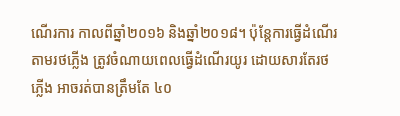ណើរការ កាលពីឆ្នាំ២០១៦ និងឆ្នាំ២០១៨។ ប៉ុន្តែការធ្វើដំណើរតាមរថភ្លើង ត្រូវចំណាយពេលធ្វើដំណើរយូរ ដោយសារតែរថភ្លើង អាចរត់បានត្រឹមតែ ៤០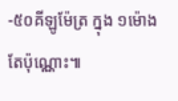-៥០គីឡូម៉ែត្រ ក្នុង ១ម៉ោង តែប៉ុណ្ណោះ៕